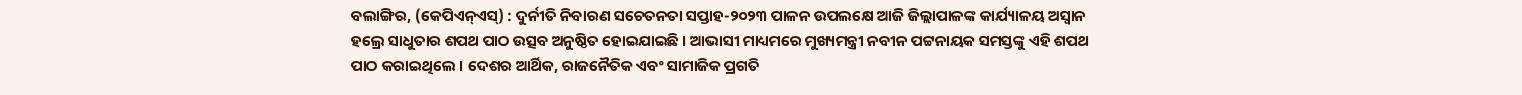ବଲାଙ୍ଗିର, (କେପିଏନ୍ଏସ୍) : ଦୁର୍ନୀତି ନିବାରଣ ସଚେତନତା ସପ୍ତାହ-୨୦୨୩ ପାଳନ ଉପଲକ୍ଷେ ଆଜି ଜିଲ୍ଲାପାଳଙ୍କ କାର୍ଯ୍ୟାଳୟ ଅସ୍ଵାନ ହଲ୍ରେ ସାଧୁତାର ଶପଥ ପାଠ ଉତ୍ସବ ଅନୁଷ୍ଠିତ ହୋଇଯାଇଛି । ଆଭାସୀ ମାଧ୍ୟମରେ ମୁଖ୍ୟମନ୍ତ୍ରୀ ନବୀନ ପଟ୍ଟନାୟକ ସମସ୍ତଙ୍କୁ ଏହି ଶପଥ ପାଠ କରାଇଥିଲେ । ଦେଶର ଆର୍ଥିକ, ରାଜନୈତିକ ଏବଂ ସାମାଜିକ ପ୍ରଗତି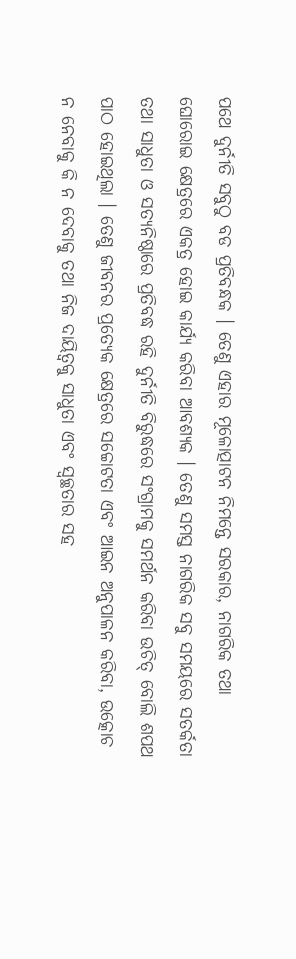ପଥେ ଦୁର୍ନୀତି ସବୁଠୁ ବଡ ପ୍ରତିବନ୍ଧକ । ତେଣୁ ଏହାର ମୂଳୋତ୍ପାଟନ ନିମନ୍ତେ ସରକାର, ନାଗରିକ ତଥା ଘୋରୋଇ କ୍ଷେତ୍ରରେ ଏକତ୍ର ହୋଇ କାର୍ଯ୍ୟ କରିବା ଆବଶ୍ୟକ । ତେଣୁ ସମସ୍ତ ନାଗରିକ ସବୁ ସମୟରେ ସତର୍କତା ତଥା ସାଧୁତା ଓ ସତ୍ୟନିଷ୍ଠାରେ ପ୍ରତିବଦ୍ଧ ରହି ଦୁର୍ନୀତି ବିରୁଦ୍ଧରେ ସଂଗ୍ରାମକୁ ସମର୍ଥନ କରିବା ଉଚିତ୍ ବୋଲି ଶପଥ ପାଠ ହୋଇଥିଲା । ତେଣୁ ଜୀବନର ପ୍ରତ୍ୟେକ କ୍ଷେତ୍ରରେ ସଚ୍ଚୋଟତା ଏବଂ ଆଇନ ଅନୁପାଳନ କରିବା, ଉତ୍କୋଚ ନ ନେବାକୁ କି ନ ଦେବାକୁ ତଥା ନିଜ ଦାୟିତ୍ଵକୁ ସାଧୁତା ଏବଂ ସ୍ଵଚ୍ଛତାର ସହ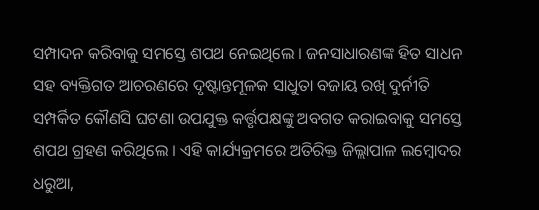ସମ୍ପାଦନ କରିବାକୁ ସମସ୍ତେ ଶପଥ ନେଇଥିଲେ । ଜନସାଧାରଣଙ୍କ ହିତ ସାଧନ ସହ ବ୍ୟକ୍ତିଗତ ଆଚରଣରେ ଦୃଷ୍ଟାନ୍ତମୂଳକ ସାଧୁତା ବଜାୟ ରଖି ଦୁର୍ନୀତି ସମ୍ପର୍କିତ କୌଣସି ଘଟଣା ଉପଯୁକ୍ତ କର୍ତ୍ତୃପକ୍ଷଙ୍କୁ ଅବଗତ କରାଇବାକୁ ସମସ୍ତେ ଶପଥ ଗ୍ରହଣ କରିଥିଲେ । ଏହି କାର୍ଯ୍ୟକ୍ରମରେ ଅତିରିକ୍ତ ଜିଲ୍ଲାପାଳ ଲମ୍ବୋଦର ଧରୁଆ,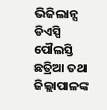ଭିଜିଲାନ୍ସ ଡିଏସ୍ପି ପୌଲସ୍ତି ଛତ୍ରିଆ ତଥା ଜିଲ୍ଲାପାଳଙ୍କ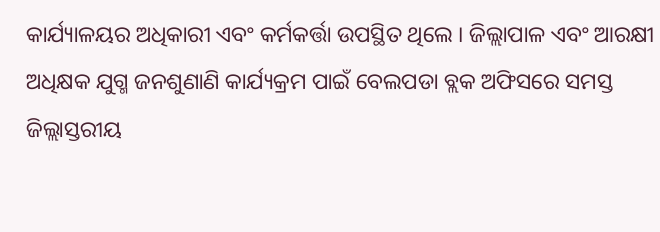କାର୍ଯ୍ୟାଳୟର ଅଧିକାରୀ ଏବଂ କର୍ମକର୍ତ୍ତା ଉପସ୍ଥିତ ଥିଲେ । ଜିଲ୍ଲାପାଳ ଏବଂ ଆରକ୍ଷୀ ଅଧିକ୍ଷକ ଯୁଗ୍ମ ଜନଶୁଣାଣି କାର୍ଯ୍ୟକ୍ରମ ପାଇଁ ବେଲପଡା ବ୍ଲକ ଅଫିସରେ ସମସ୍ତ ଜିଲ୍ଲାସ୍ତରୀୟ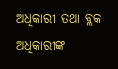ଅଧିକାରୀ ତଥା ବ୍ଲକ ଅଧିକାରୀଙ୍କ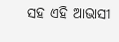ସହ ଏହି ଆଭାସୀ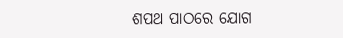ଶପଥ ପାଠରେ ଯୋଗ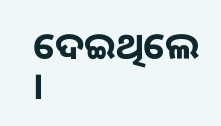ଦେଇଥିଲେ ।